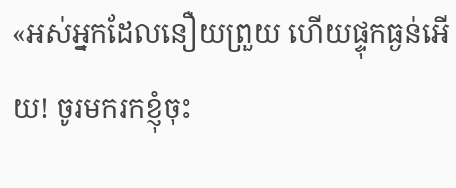«អស់អ្នកដែលនឿយព្រួយ ហើយផ្ទុកធ្ងន់អើយ! ចូរមករកខ្ញុំចុះ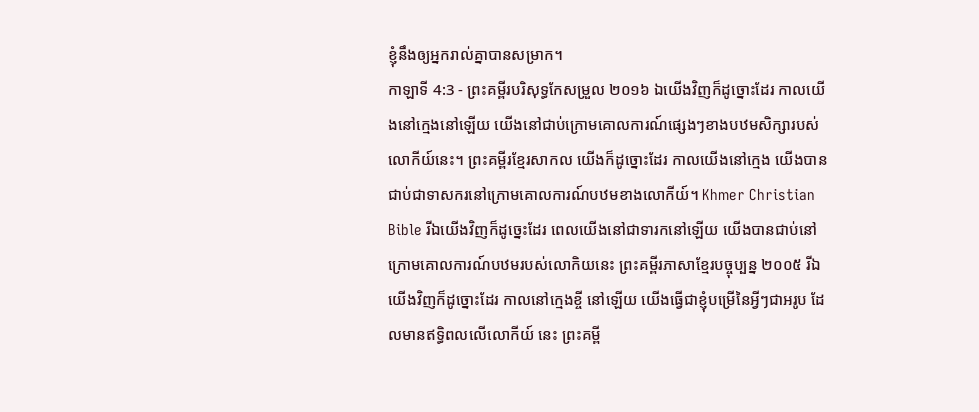ខ្ញុំនឹងឲ្យអ្នករាល់គ្នាបានសម្រាក។
កាឡាទី 4:3 - ព្រះគម្ពីរបរិសុទ្ធកែសម្រួល ២០១៦ ឯយើងវិញក៏ដូច្នោះដែរ កាលយើងនៅក្មេងនៅឡើយ យើងនៅជាប់ក្រោមគោលការណ៍ផ្សេងៗខាងបឋមសិក្សារបស់លោកីយ៍នេះ។ ព្រះគម្ពីរខ្មែរសាកល យើងក៏ដូច្នោះដែរ កាលយើងនៅក្មេង យើងបានជាប់ជាទាសករនៅក្រោមគោលការណ៍បឋមខាងលោកីយ៍។ Khmer Christian Bible រីឯយើងវិញក៏ដូច្នេះដែរ ពេលយើងនៅជាទារកនៅឡើយ យើងបានជាប់នៅក្រោមគោលការណ៍បឋមរបស់លោកិយនេះ ព្រះគម្ពីរភាសាខ្មែរបច្ចុប្បន្ន ២០០៥ រីឯយើងវិញក៏ដូច្នោះដែរ កាលនៅក្មេងខ្ចី នៅឡើយ យើងធ្វើជាខ្ញុំបម្រើនៃអ្វីៗជាអរូប ដែលមានឥទ្ធិពលលើលោកីយ៍ នេះ ព្រះគម្ពី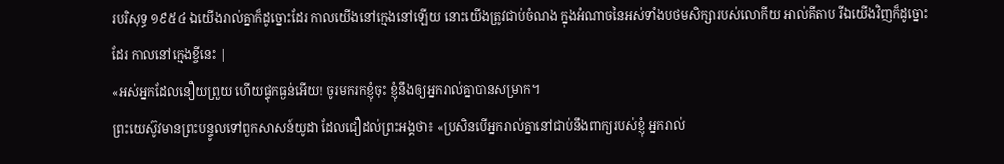របរិសុទ្ធ ១៩៥៤ ឯយើងរាល់គ្នាក៏ដូច្នោះដែរ កាលយើងនៅក្មេងនៅឡើយ នោះយើងត្រូវជាប់ចំណង ក្នុងអំណាចនៃអស់ទាំងបថមសិក្សារបស់លោកីយ អាល់គីតាប រីឯយើងវិញក៏ដូច្នោះដែរ កាលនៅក្មេងខ្ចីនេះ |
«អស់អ្នកដែលនឿយព្រួយ ហើយផ្ទុកធ្ងន់អើយ! ចូរមករកខ្ញុំចុះ ខ្ញុំនឹងឲ្យអ្នករាល់គ្នាបានសម្រាក។
ព្រះយេស៊ូវមានព្រះបន្ទូលទៅពួកសាសន៍យូដា ដែលជឿដល់ព្រះអង្គថា៖ «ប្រសិនបើអ្នករាល់គ្នានៅជាប់នឹងពាក្យរបស់ខ្ញុំ អ្នករាល់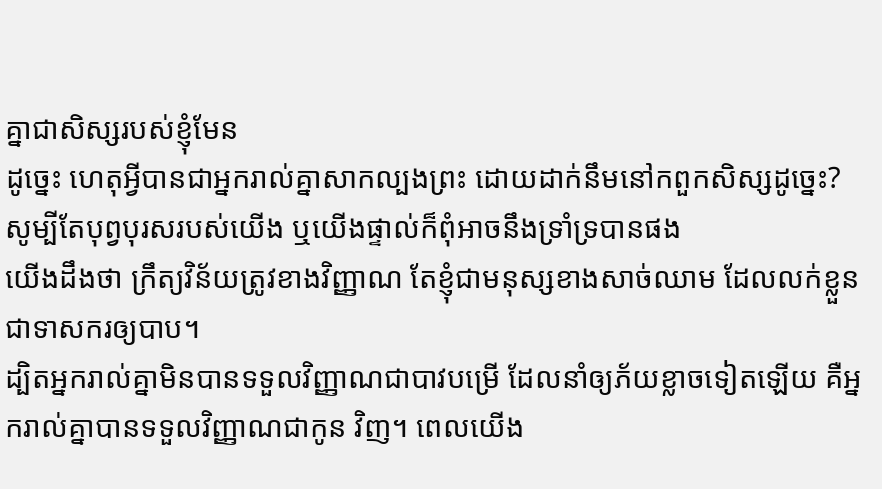គ្នាជាសិស្សរបស់ខ្ញុំមែន
ដូច្នេះ ហេតុអ្វីបានជាអ្នករាល់គ្នាសាកល្បងព្រះ ដោយដាក់នឹមនៅកពួកសិស្សដូច្នេះ? សូម្បីតែបុព្វបុរសរបស់យើង ឬយើងផ្ទាល់ក៏ពុំអាចនឹងទ្រាំទ្របានផង
យើងដឹងថា ក្រឹត្យវិន័យត្រូវខាងវិញ្ញាណ តែខ្ញុំជាមនុស្សខាងសាច់ឈាម ដែលលក់ខ្លួនជាទាសករឲ្យបាប។
ដ្បិតអ្នករាល់គ្នាមិនបានទទួលវិញ្ញាណជាបាវបម្រើ ដែលនាំឲ្យភ័យខ្លាចទៀតឡើយ គឺអ្នករាល់គ្នាបានទទួលវិញ្ញាណជាកូន វិញ។ ពេលយើង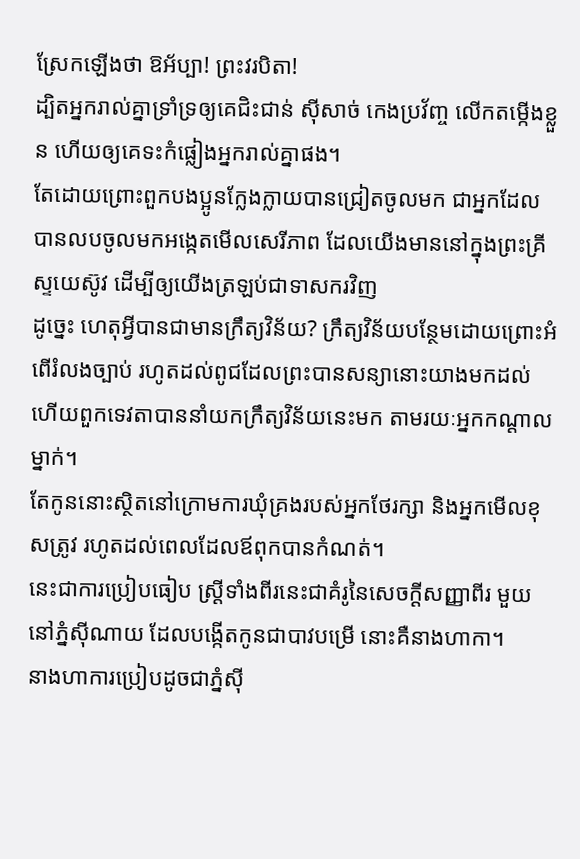ស្រែកឡើងថា ឱអ័ប្បា! ព្រះវរបិតា!
ដ្បិតអ្នករាល់គ្នាទ្រាំទ្រឲ្យគេជិះជាន់ ស៊ីសាច់ កេងប្រវ័ញ្ច លើកតម្កើងខ្លួន ហើយឲ្យគេទះកំផ្លៀងអ្នករាល់គ្នាផង។
តែដោយព្រោះពួកបងប្អូនក្លែងក្លាយបានជ្រៀតចូលមក ជាអ្នកដែលបានលបចូលមកអង្កេតមើលសេរីភាព ដែលយើងមាននៅក្នុងព្រះគ្រីស្ទយេស៊ូវ ដើម្បីឲ្យយើងត្រឡប់ជាទាសករវិញ
ដូច្នេះ ហេតុអ្វីបានជាមានក្រឹត្យវិន័យ? ក្រឹត្យវិន័យបន្ថែមដោយព្រោះអំពើរំលងច្បាប់ រហូតដល់ពូជដែលព្រះបានសន្យានោះយាងមកដល់ ហើយពួកទេវតាបាននាំយកក្រឹត្យវិន័យនេះមក តាមរយៈអ្នកកណ្ដាលម្នាក់។
តែកូននោះស្ថិតនៅក្រោមការឃុំគ្រងរបស់អ្នកថែរក្សា និងអ្នកមើលខុសត្រូវ រហូតដល់ពេលដែលឪពុកបានកំណត់។
នេះជាការប្រៀបធៀប ស្ត្រីទាំងពីរនេះជាគំរូនៃសេចក្ដីសញ្ញាពីរ មួយនៅភ្នំស៊ីណាយ ដែលបង្កើតកូនជាបាវបម្រើ នោះគឺនាងហាកា។
នាងហាការប្រៀបដូចជាភ្នំស៊ី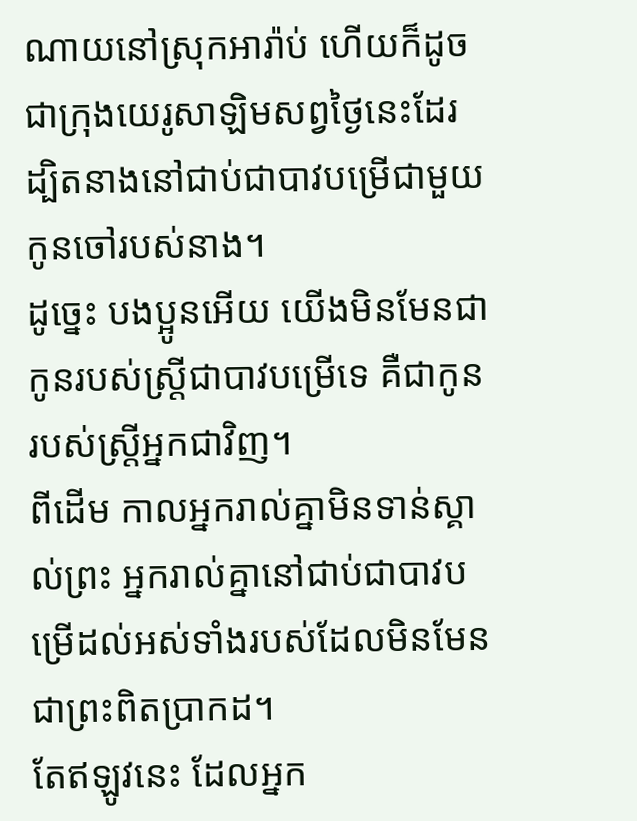ណាយនៅស្រុកអារ៉ាប់ ហើយក៏ដូចជាក្រុងយេរូសាឡិមសព្វថ្ងៃនេះដែរ ដ្បិតនាងនៅជាប់ជាបាវបម្រើជាមួយកូនចៅរបស់នាង។
ដូច្នេះ បងប្អូនអើយ យើងមិនមែនជាកូនរបស់ស្ត្រីជាបាវបម្រើទេ គឺជាកូនរបស់ស្ត្រីអ្នកជាវិញ។
ពីដើម កាលអ្នករាល់គ្នាមិនទាន់ស្គាល់ព្រះ អ្នករាល់គ្នានៅជាប់ជាបាវបម្រើដល់អស់ទាំងរបស់ដែលមិនមែនជាព្រះពិតប្រាកដ។
តែឥឡូវនេះ ដែលអ្នក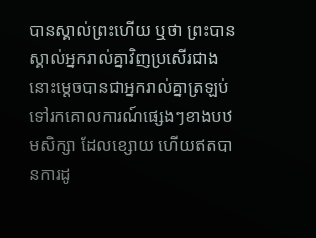បានស្គាល់ព្រះហើយ ឬថា ព្រះបានស្គាល់អ្នករាល់គ្នាវិញប្រសើរជាង នោះម្ដេចបានជាអ្នករាល់គ្នាត្រឡប់ទៅរកគោលការណ៍ផ្សេងៗខាងបឋមសិក្សា ដែលខ្សោយ ហើយឥតបានការដូ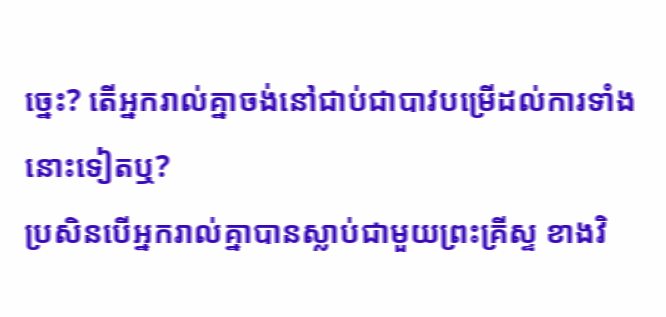ច្នេះ? តើអ្នករាល់គ្នាចង់នៅជាប់ជាបាវបម្រើដល់ការទាំងនោះទៀតឬ?
ប្រសិនបើអ្នករាល់គ្នាបានស្លាប់ជាមួយព្រះគ្រីស្ទ ខាងវិ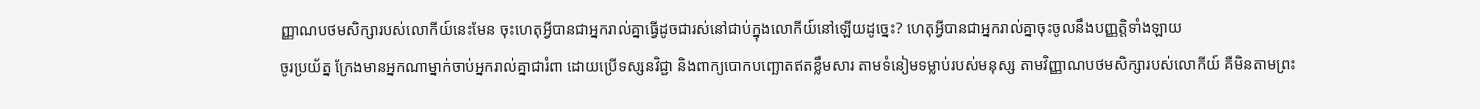ញ្ញាណបថមសិក្សារបស់លោកីយ៍នេះមែន ចុះហេតុអ្វីបានជាអ្នករាល់គ្នាធ្វើដូចជារស់នៅជាប់ក្នុងលោកីយ៍នៅឡើយដូច្នេះ? ហេតុអ្វីបានជាអ្នករាល់គ្នាចុះចូលនឹងបញ្ញត្តិទាំងឡាយ
ចូរប្រយ័ត្ន ក្រែងមានអ្នកណាម្នាក់ចាប់អ្នករាល់គ្នាជារំពា ដោយប្រើទស្សនវិជ្ជា និងពាក្យបោកបញ្ឆោតឥតខ្លឹមសារ តាមទំនៀមទម្លាប់របស់មនុស្ស តាមវិញ្ញាណបថមសិក្សារបស់លោកីយ៍ គឺមិនតាមព្រះ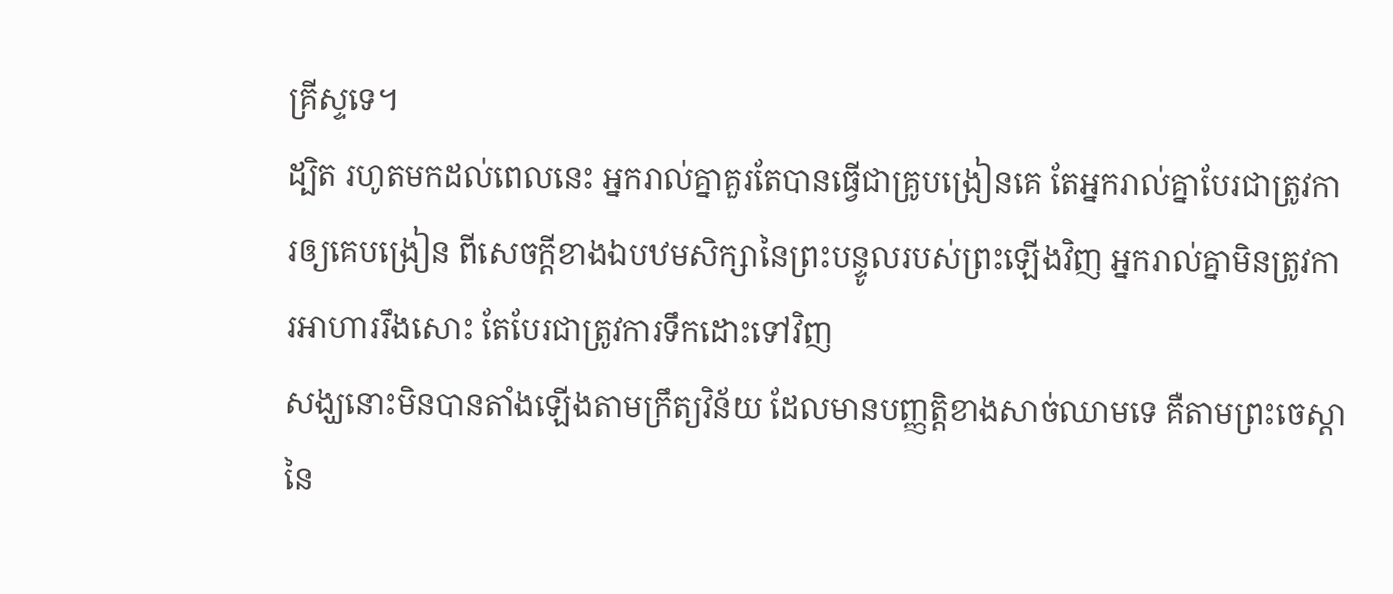គ្រីស្ទទេ។
ដ្បិត រហូតមកដល់ពេលនេះ អ្នករាល់គ្នាគួរតែបានធ្វើជាគ្រូបង្រៀនគេ តែអ្នករាល់គ្នាបែរជាត្រូវការឲ្យគេបង្រៀន ពីសេចក្ដីខាងឯបឋមសិក្សានៃព្រះបន្ទូលរបស់ព្រះឡើងវិញ អ្នករាល់គ្នាមិនត្រូវការអាហាររឹងសោះ តែបែរជាត្រូវការទឹកដោះទៅវិញ
សង្ឃនោះមិនបានតាំងឡើងតាមក្រឹត្យវិន័យ ដែលមានបញ្ញត្តិខាងសាច់ឈាមទេ គឺតាមព្រះចេស្តានៃ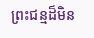ព្រះជន្មដ៏មិន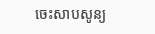ចេះសាបសូន្យ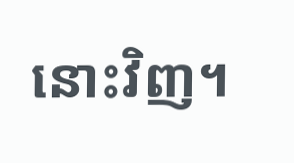នោះវិញ។